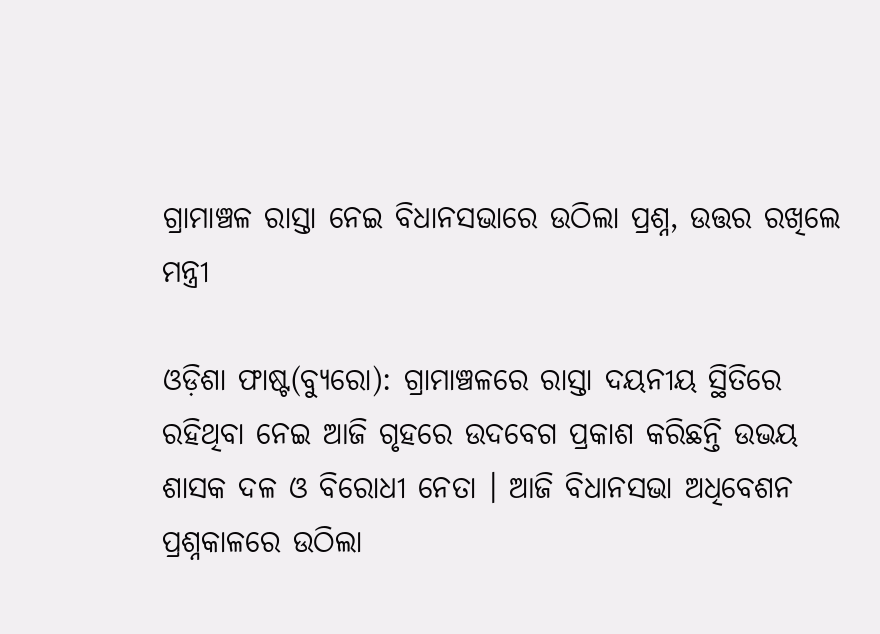ଗ୍ରାମାଞ୍ଚଳ ରାସ୍ତା ନେଇ ବିଧାନସଭାରେ ଉଠିଲା ପ୍ରଶ୍ନ, ଉତ୍ତର ରଖିଲେ ମନ୍ତ୍ରୀ

ଓଡ଼ିଶା ଫାଷ୍ଟ(ବ୍ୟୁରୋ): ଗ୍ରାମାଞ୍ଚଳରେ ରାସ୍ତା ଦୟନୀୟ ସ୍ଥିତିରେ ରହିଥିବା ନେଇ ଆଜି ଗୃହରେ ଉଦବେଗ ପ୍ରକାଶ କରିଛନ୍ତି ଉଭୟ ଶାସକ ଦଳ ଓ ବିରୋଧୀ ନେତା । ଆଜି ବିଧାନସଭା ଅଧିବେଶନ ପ୍ରଶ୍ନକାଳରେ ଉଠିଲା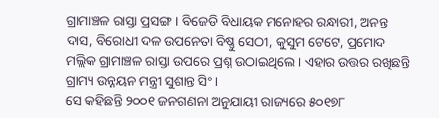ଗ୍ରାମାଞ୍ଚଳ ରାସ୍ତା ପ୍ରସଙ୍ଗ । ବିଜେଡି ବିଧାୟକ ମନୋହର ରନ୍ଧାରୀ, ଅନନ୍ତ ଦାସ, ବିରୋଧୀ ଦଳ ଉପନେତା ବିଷ୍ଣୁ ସେଠୀ, କୁସୁମ ଟେଟେ, ପ୍ରମୋଦ ମଲ୍ଲିକ ଗ୍ରାମାଞ୍ଚଳ ରାସ୍ତା ଉପରେ ପ୍ରଶ୍ନ ଉଠାଇଥିଲେ । ଏହାର ଉତ୍ତର ରଖିଛନ୍ତି ଗ୍ରାମ୍ୟ ଉନ୍ନୟନ ମନ୍ତ୍ରୀ ସୁଶାନ୍ତ ସିଂ ।
ସେ କହିଛନ୍ତି ୨୦୦୧ ଜନଗଣନା ଅନୁଯାୟୀ ରାଜ୍ୟରେ ୫୦୧୭୮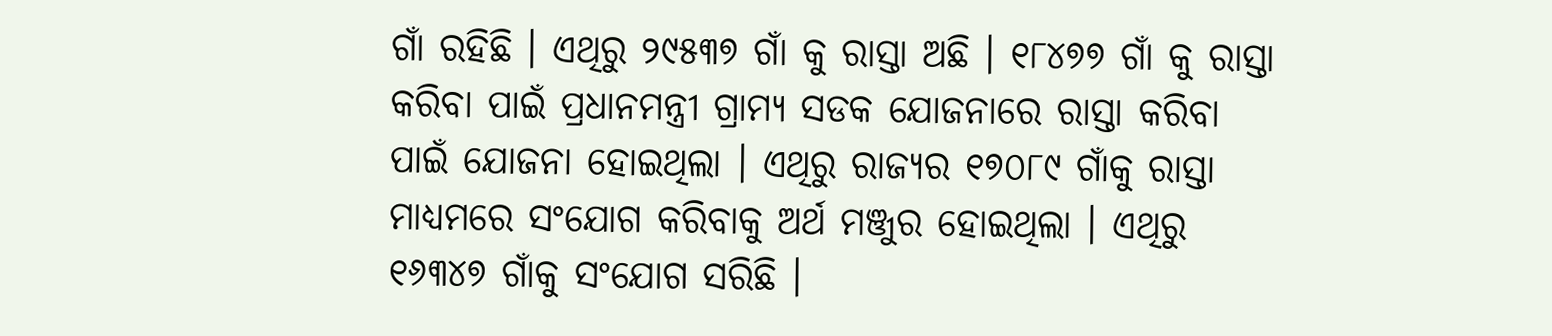ଗାଁ ରହିଛି । ଏଥିରୁ ୨୯୫୩୭ ଗାଁ କୁ ରାସ୍ତା ଅଛି । ୧୮୪୭୭ ଗାଁ କୁ ରାସ୍ତା କରିବା ପାଇଁ ପ୍ରଧାନମନ୍ତ୍ରୀ ଗ୍ରାମ୍ୟ ସଡକ ଯୋଜନାରେ ରାସ୍ତା କରିବା ପାଇଁ ଯୋଜନା ହୋଇଥିଲା । ଏଥିରୁ ରାଜ୍ୟର ୧୭୦୮୯ ଗାଁକୁ ରାସ୍ତା ମାଧ୍ୟମରେ ସଂଯୋଗ କରିବାକୁ ଅର୍ଥ ମଞ୍ଜୁର ହୋଇଥିଲା । ଏଥିରୁ ୧୬୩୪୭ ଗାଁକୁ ସଂଯୋଗ ସରିଛି ।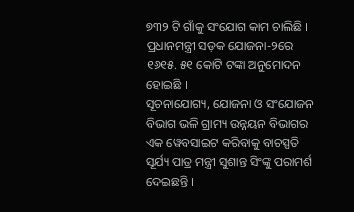୭୩୨ ଟି ଗାଁକୁ ସଂଯୋଗ କାମ ଚାଲିଛି । ପ୍ରଧାନମନ୍ତ୍ରୀ ସଡ଼କ ଯୋଜନା-୨ରେ ୧୬୧୫. ୫୧ କୋଟି ଟଙ୍କା ଅନୁମୋଦନ ହୋଇଛି ।
ସୂଚନାଯୋଗ୍ୟ, ଯୋଜନା ଓ ସଂଯୋଜନ ବିଭାଗ ଭଳି ଗ୍ରାମ୍ୟ ଉନ୍ନୟନ ବିଭାଗର ଏକ ୱେବସାଇଟ କରିବାକୁ ବାଚସ୍ପତି ସୂର୍ଯ୍ୟ ପାତ୍ର ମନ୍ତ୍ରୀ ସୁଶାନ୍ତ ସିଂଙ୍କୁ ପରାମର୍ଶ ଦେଇଛନ୍ତି ।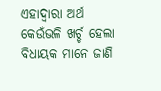ଏହାଦ୍ଵାରା ଅର୍ଥ କେଉଁଭଳି ଖର୍ଚ୍ଚ ହେଲା ବିଧାୟକ ମାନେ ଜାଣି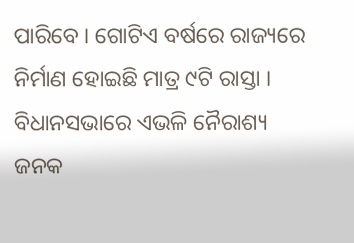ପାରିବେ । ଗୋଟିଏ ବର୍ଷରେ ରାଜ୍ୟରେ ନିର୍ମାଣ ହୋଇଛି ମାତ୍ର ୯ଟି ରାସ୍ତା । ବିଧାନସଭାରେ ଏଭଳି ନୈରାଶ୍ୟ ଜନକ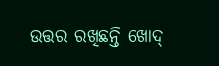ଉତ୍ତର ରଖିଛନ୍ତି ଖୋଦ୍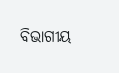ବିଭାଗୀୟ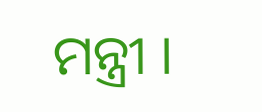ମନ୍ତ୍ରୀ ।